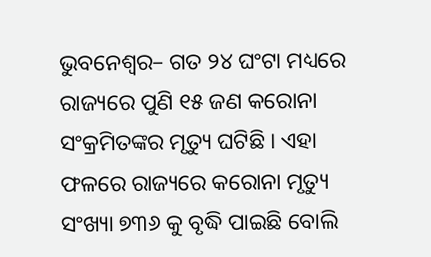ଭୁବନେଶ୍ୱର– ଗତ ୨୪ ଘଂଟା ମଧ୍ୟରେ ରାଜ୍ୟରେ ପୁଣି ୧୫ ଜଣ କରୋନା ସଂକ୍ରମିତଙ୍କର ମୃତ୍ୟୁ ଘଟିଛି । ଏହା ଫଳରେ ରାଜ୍ୟରେ କରୋନା ମୃତ୍ୟୁ ସଂଖ୍ୟା ୭୩୬ କୁ ବୃଦ୍ଧି ପାଇଛି ବୋଲି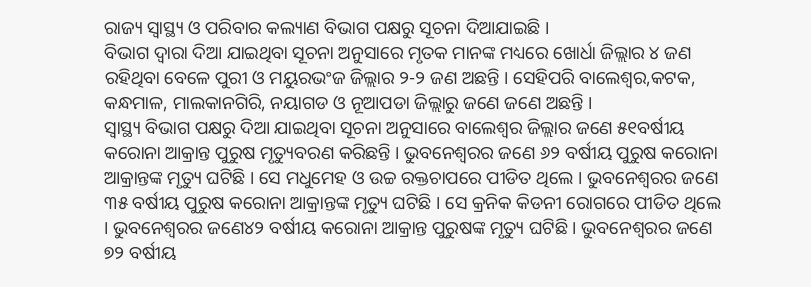ରାଜ୍ୟ ସ୍ୱାସ୍ଥ୍ୟ ଓ ପରିବାର କଲ୍ୟାଣ ବିଭାଗ ପକ୍ଷରୁ ସୂଚନା ଦିଆଯାଇଛି ।
ବିଭାଗ ଦ୍ୱାରା ଦିଆ ଯାଇଥିବା ସୂଚନା ଅନୁସାରେ ମୃତକ ମାନଙ୍କ ମଧ୍ୟରେ ଖୋର୍ଧା ଜିଲ୍ଲାର ୪ ଜଣ ରହିଥିବା ବେଳେ ପୁରୀ ଓ ମୟୁରଭଂଜ ଜିଲ୍ଲାର ୨-୨ ଜଣ ଅଛନ୍ତି । ସେହିପରି ବାଲେଶ୍ୱର,କଟକ, କନ୍ଧମାଳ, ମାଲକାନଗିରି, ନୟାଗଡ ଓ ନୂଆପଡା ଜିଲ୍ଲାରୁ ଜଣେ ଜଣେ ଅଛନ୍ତି ।
ସ୍ୱାସ୍ଥ୍ୟ ବିଭାଗ ପକ୍ଷରୁ ଦିଆ ଯାଇଥିବା ସୂଚନା ଅନୁସାରେ ବାଲେଶ୍ୱର ଜିଲ୍ଲାର ଜଣେ ୫୧ବର୍ଷୀୟ କରୋନା ଆକ୍ରାନ୍ତ ପୁରୁଷ ମୃତ୍ୟୁବରଣ କରିଛନ୍ତି । ଭୁବନେଶ୍ୱରର ଜଣେ ୬୨ ବର୍ଷୀୟ ପୁରୁଷ କରୋନା ଆକ୍ରାନ୍ତଙ୍କ ମୃତ୍ୟୁ ଘଟିଛି । ସେ ମଧୁମେହ ଓ ଉଚ୍ଚ ରକ୍ତଚାପରେ ପୀଡିତ ଥିଲେ । ଭୁବନେଶ୍ୱରର ଜଣେ ୩୫ ବର୍ଷୀୟ ପୁରୁଷ କରୋନା ଆକ୍ରାନ୍ତଙ୍କ ମୃତ୍ୟୁ ଘଟିଛି । ସେ କ୍ରନିକ କିଡନୀ ରୋଗରେ ପୀଡିତ ଥିଲେ । ଭୁବନେଶ୍ୱରର ଜଣେ୪୨ ବର୍ଷୀୟ କରୋନା ଆକ୍ରାନ୍ତ ପୁରୁଷଙ୍କ ମୃତ୍ୟୁ ଘଟିଛି । ଭୁବନେଶ୍ୱରର ଜଣେ ୭୨ ବର୍ଷୀୟ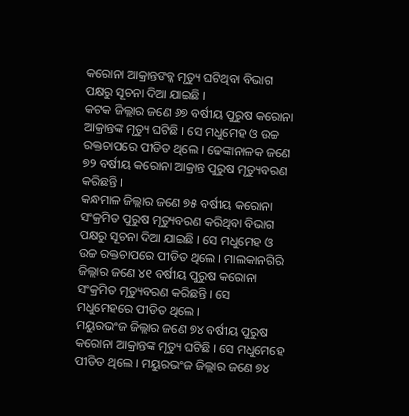କରୋନା ଆକ୍ରାନ୍ତଙବ୍କ ମୃତ୍ୟୁ ଘଟିଥିବା ବିଭାଗ ପକ୍ଷରୁ ସୂଚନା ଦିଆ ଯାଇଛି ।
କଟକ ଜିଲ୍ଲାର ଜଣେ ୬୭ ବର୍ଷୀୟ ପୁରୁଷ କରୋନା ଆକ୍ରାନ୍ତଙ୍କ ମୃତ୍ୟୁ ଘଟିଛି । ସେ ମଧୁମେହ ଓ ଉଚ୍ଚ ରକ୍ତଚାପରେ ପୀଡିତ ଥିଲେ । ଢେଙ୍କାନାଳକ ଜଣେ ୭୨ ବର୍ଷୀୟ କରୋନା ଆକ୍ରାନ୍ତ ପୁରୁଷ ମୃତ୍ୟୁବରଣ କରିଛନ୍ତି ।
କନ୍ଧମାଳ ଜିଲ୍ଲାର ଜଣେ ୭୫ ବର୍ଷୀୟ କରୋନା ସଂକ୍ରମିତ ପୁରୁଷ ମୃତ୍ୟୁବରଣ କରିଥିବା ବିଭାଗ ପକ୍ଷରୁ ସୂଚନା ଦିଆ ଯାଇଛି । ସେ ମଧୁମେହ ଓ ଉଚ୍ଚ ରକ୍ତଚାପରେ ପୀଡିତ ଥିଲେ । ମାଲକାନଗିରି ଜିଲ୍ଲାର ଜଣେ ୪୧ ବର୍ଷୀୟ ପୁରୁଷ କରୋନା ସଂକ୍ରମିତ ମୃତ୍ୟୁବରଣ କରିଛନ୍ତି । ସେ ମଧୁମେହରେ ପୀଡିତ ଥିଲେ ।
ମୟୁରଭଂଜ ଜିଲ୍ଲାର ଜଣେ ୭୪ ବର୍ଷୀୟ ପୁରୁଷ କରୋନା ଆକ୍ରାନ୍ତଙ୍କ ମୃତ୍ୟୁ ଘଟିଛି । ସେ ମଧୁମେହେ ପୀଡିତ ଥିଲେ । ମୟୁରଭଂଜ ଜିଲ୍ଲାର ଜଣେ ୭୪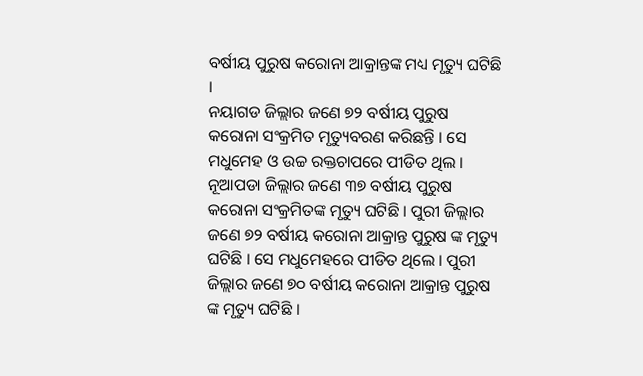ବର୍ଷୀୟ ପୁରୁଷ କରୋନା ଆକ୍ରାନ୍ତଙ୍କ ମଧ୍ୟ ମୃତ୍ୟୁ ଘଟିଛି ।
ନୟାଗଡ ଜିଲ୍ଲାର ଜଣେ ୭୨ ବର୍ଷୀୟ ପୁରୁଷ କରୋନା ସଂକ୍ରମିତ ମୃତ୍ୟୁବରଣ କରିଛନ୍ତି । ସେ ମଧୁମେହ ଓ ଉଚ୍ଚ ରକ୍ତଚାପରେ ପୀଡିତ ଥିଲ । ନୂଆପଡା ଜିଲ୍ଲାର ଜଣେ ୩୭ ବର୍ଷୀୟ ପୁରୁଷ କରୋନା ସଂକ୍ରମିତଙ୍କ ମୃତ୍ୟୁ ଘଟିଛି । ପୁରୀ ଜିଲ୍ଲାର ଜଣେ ୭୨ ବର୍ଷୀୟ କରୋନା ଆକ୍ରାନ୍ତ ପୁରୁଷ ଙ୍କ ମୃତ୍ୟୁ ଘଟିଛି । ସେ ମଧୁମେହରେ ପୀଡିତ ଥିଲେ । ପୁରୀ ଜିଲ୍ଲାର ଜଣେ ୭୦ ବର୍ଷୀୟ କରୋନା ଆକ୍ରାନ୍ତ ପୁରୁଷ ଙ୍କ ମୃତ୍ୟୁ ଘଟିଛି ।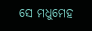ସେ ମଧୁମେହ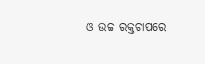ଓ ଉଚ୍ଚ ରକ୍ତଚାପରେ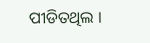ପୀଡିତଥିଲ ।